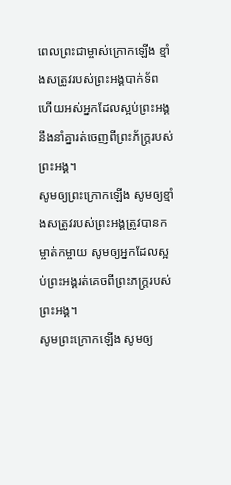ពេលព្រះជាម្ចាស់ក្រោកឡើង ខ្មាំងសត្រូវរបស់ព្រះអង្គបាក់ទ័ព ហើយអស់អ្នកដែលស្អប់ព្រះអង្គ នឹងនាំគ្នារត់ចេញពីព្រះភ័ក្ត្ររបស់ព្រះអង្គ។
សូមឲ្យព្រះក្រោកឡើង សូមឲ្យខ្មាំងសត្រូវរបស់ព្រះអង្គត្រូវបានកម្ចាត់កម្ចាយ សូមឲ្យអ្នកដែលស្អប់ព្រះអង្គរត់គេចពីព្រះភក្ត្ររបស់ព្រះអង្គ។
សូមព្រះក្រោកឡើង សូមឲ្យ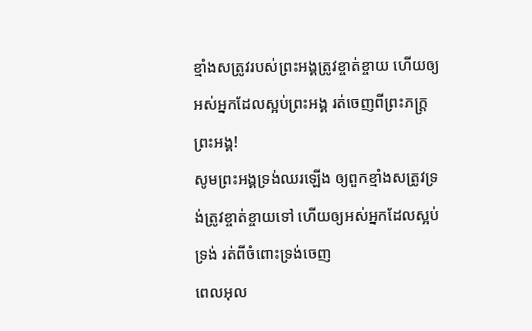ខ្មាំងសត្រូវរបស់ព្រះអង្គត្រូវខ្ចាត់ខ្ចាយ ហើយឲ្យអស់អ្នកដែលស្អប់ព្រះអង្គ រត់ចេញពីព្រះភក្ត្រព្រះអង្គ!
សូមព្រះអង្គទ្រង់ឈរឡើង ឲ្យពួកខ្មាំងសត្រូវទ្រង់ត្រូវខ្ចាត់ខ្ចាយទៅ ហើយឲ្យអស់អ្នកដែលស្អប់ទ្រង់ រត់ពីចំពោះទ្រង់ចេញ
ពេលអុល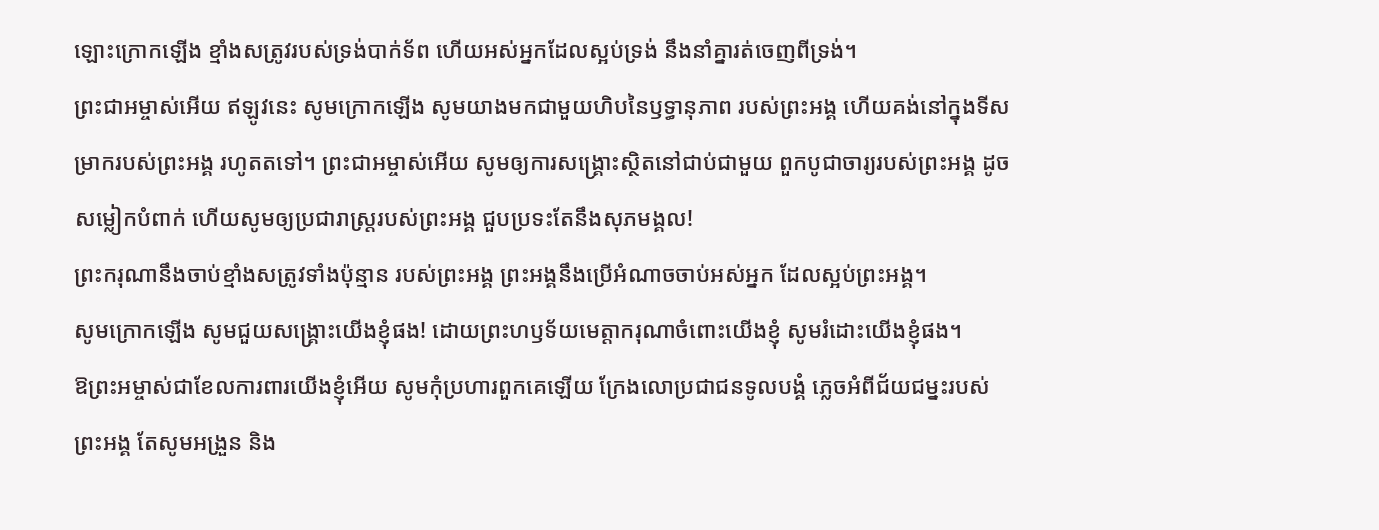ឡោះក្រោកឡើង ខ្មាំងសត្រូវរបស់ទ្រង់បាក់ទ័ព ហើយអស់អ្នកដែលស្អប់ទ្រង់ នឹងនាំគ្នារត់ចេញពីទ្រង់។
ព្រះជាអម្ចាស់អើយ ឥឡូវនេះ សូមក្រោកឡើង សូមយាងមកជាមួយហិបនៃឫទ្ធានុភាព របស់ព្រះអង្គ ហើយគង់នៅក្នុងទីសម្រាករបស់ព្រះអង្គ រហូតតទៅ។ ព្រះជាអម្ចាស់អើយ សូមឲ្យការសង្គ្រោះស្ថិតនៅជាប់ជាមួយ ពួកបូជាចារ្យរបស់ព្រះអង្គ ដូចសម្លៀកបំពាក់ ហើយសូមឲ្យប្រជារាស្ត្ររបស់ព្រះអង្គ ជួបប្រទះតែនឹងសុភមង្គល!
ព្រះករុណានឹងចាប់ខ្មាំងសត្រូវទាំងប៉ុន្មាន របស់ព្រះអង្គ ព្រះអង្គនឹងប្រើអំណាចចាប់អស់អ្នក ដែលស្អប់ព្រះអង្គ។
សូមក្រោកឡើង សូមជួយសង្គ្រោះយើងខ្ញុំផង! ដោយព្រះហឫទ័យមេត្តាករុណាចំពោះយើងខ្ញុំ សូមរំដោះយើងខ្ញុំផង។
ឱព្រះអម្ចាស់ជាខែលការពារយើងខ្ញុំអើយ សូមកុំប្រហារពួកគេឡើយ ក្រែងលោប្រជាជនទូលបង្គំ ភ្លេចអំពីជ័យជម្នះរបស់ព្រះអង្គ តែសូមអង្រួន និង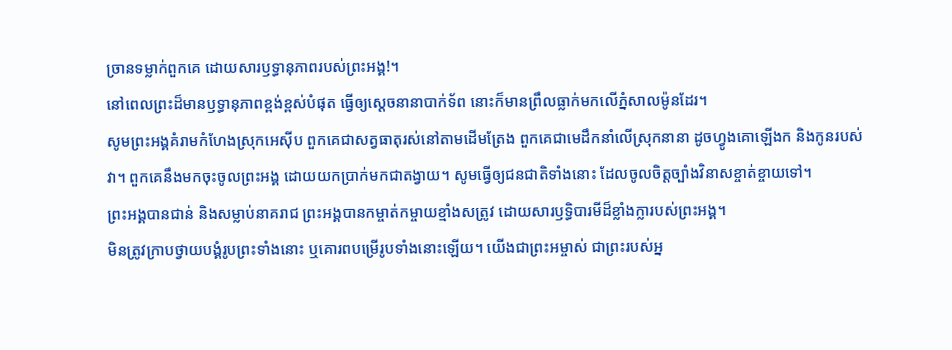ច្រានទម្លាក់ពួកគេ ដោយសារឫទ្ធានុភាពរបស់ព្រះអង្គ!។
នៅពេលព្រះដ៏មានឫទ្ធានុភាពខ្ពង់ខ្ពស់បំផុត ធ្វើឲ្យស្ដេចនានាបាក់ទ័ព នោះក៏មានព្រឹលធ្លាក់មកលើភ្នំសាលម៉ូនដែរ។
សូមព្រះអង្គគំរាមកំហែងស្រុកអេស៊ីប ពួកគេជាសត្វធាតុរស់នៅតាមដើមត្រែង ពួកគេជាមេដឹកនាំលើស្រុកនានា ដូចហ្វូងគោឡើងក និងកូនរបស់វា។ ពួកគេនឹងមកចុះចូលព្រះអង្គ ដោយយកប្រាក់មកជាតង្វាយ។ សូមធ្វើឲ្យជនជាតិទាំងនោះ ដែលចូលចិត្តច្បាំងវិនាសខ្ចាត់ខ្ចាយទៅ។
ព្រះអង្គបានជាន់ និងសម្លាប់នាគរាជ ព្រះអង្គបានកម្ចាត់កម្ចាយខ្មាំងសត្រូវ ដោយសារឫទ្ធិបារមីដ៏ខ្លាំងក្លារបស់ព្រះអង្គ។
មិនត្រូវក្រាបថ្វាយបង្គំរូបព្រះទាំងនោះ ឬគោរពបម្រើរូបទាំងនោះឡើយ។ យើងជាព្រះអម្ចាស់ ជាព្រះរបស់អ្ន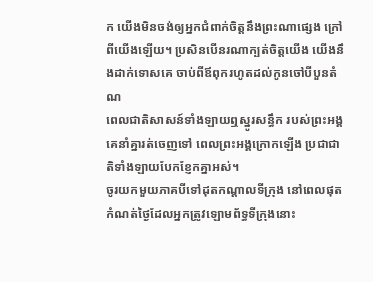ក យើងមិនចង់ឲ្យអ្នកជំពាក់ចិត្តនឹងព្រះណាផ្សេង ក្រៅពីយើងឡើយ។ ប្រសិនបើនរណាក្បត់ចិត្តយើង យើងនឹងដាក់ទោសគេ ចាប់ពីឪពុករហូតដល់កូនចៅបីបួនតំណ
ពេលជាតិសាសន៍ទាំងឡាយឮស្នូរសន្ធឹក របស់ព្រះអង្គ គេនាំគ្នារត់ចេញទៅ ពេលព្រះអង្គក្រោកឡើង ប្រជាជាតិទាំងឡាយបែកខ្ញែកគ្នាអស់។
ចូរយកមួយភាគបីទៅដុតកណ្ដាលទីក្រុង នៅពេលផុតកំណត់ថ្ងៃដែលអ្នកត្រូវឡោមព័ទ្ធទីក្រុងនោះ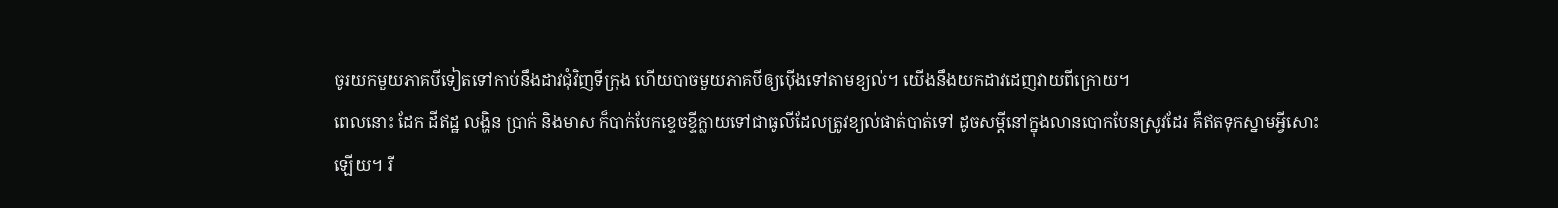ចូរយកមួយភាគបីទៀតទៅកាប់នឹងដាវជុំវិញទីក្រុង ហើយបាចមួយភាគបីឲ្យប៉ើងទៅតាមខ្យល់។ យើងនឹងយកដាវដេញវាយពីក្រោយ។
ពេលនោះ ដែក ដីឥដ្ឋ លង្ហិន ប្រាក់ និងមាស ក៏បាក់បែកខ្ទេចខ្ទីក្លាយទៅជាធូលីដែលត្រូវខ្យល់ផាត់បាត់ទៅ ដូចសម្ដីនៅក្នុងលានបោកបែនស្រូវដែរ គឺឥតទុកស្នាមអ្វីសោះឡើយ។ រី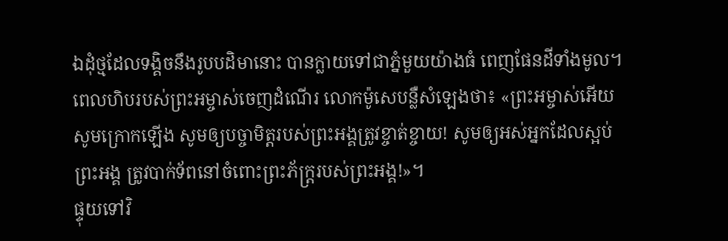ឯដុំថ្មដែលទង្គិចនឹងរូបបដិមានោះ បានក្លាយទៅជាភ្នំមួយយ៉ាងធំ ពេញផែនដីទាំងមូល។
ពេលហិបរបស់ព្រះអម្ចាស់ចេញដំណើរ លោកម៉ូសេបន្លឺសំឡេងថា៖ «ព្រះអម្ចាស់អើយ សូមក្រោកឡើង សូមឲ្យបច្ចាមិត្តរបស់ព្រះអង្គត្រូវខ្ចាត់ខ្ចាយ! សូមឲ្យអស់អ្នកដែលស្អប់ព្រះអង្គ ត្រូវបាក់ទ័ពនៅចំពោះព្រះភ័ក្ត្ររបស់ព្រះអង្គ!»។
ផ្ទុយទៅវិ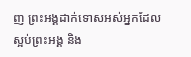ញ ព្រះអង្គដាក់ទោសអស់អ្នកដែលស្អប់ព្រះអង្គ និង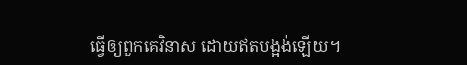ធ្វើឲ្យពួកគេវិនាស ដោយឥតបង្អង់ឡើយ។